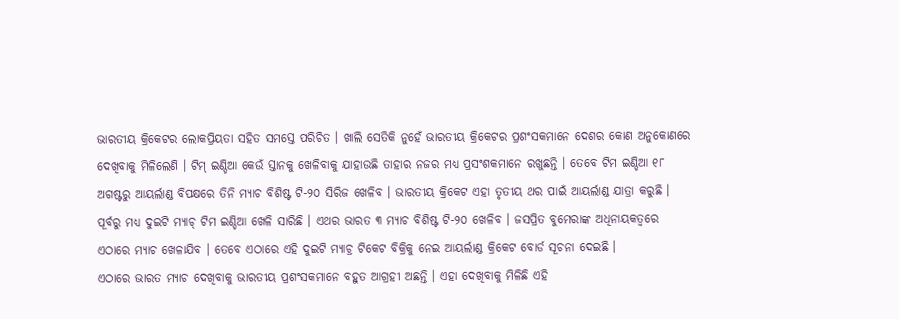ଭାରତୀୟ କ୍ରିକେଟର ଲୋକପ୍ରିୟତା ସହିତ ସମସ୍ତେ ପରିଚିତ । ଖାଲି ସେତିକି ନୁହେଁ ଭାରତୀୟ କ୍ରିକେଟର ପ୍ରଶଂସକମାନେ ଦେଶର କୋଣ ଅନୁକୋଣରେ ଦେଖିବାକୁ ମିଳିଲେଣି । ଟିମ୍ ଇଣ୍ଡିଆ କେଉଁ ସ୍ତାନକୁ ଖେଳିବାକୁ ଯାହାଉଛି ତାହାର ନଜର ମଧ୍ୟ ପ୍ରସଂଶକମାନେ ରଖୁଛନ୍ତି । ତେବେ ଟିମ ଇଣ୍ଡିଆ ୧୮ ଅଗଷ୍ଟରୁ ଆୟର୍ଲାଣ୍ଡ ବିପକ୍ଷରେ ତିନି ମ୍ୟାଚ ବିଶିଷ୍ଟ ଟି-୨୦ ସିରିଜ ଖେଳିବ । ଭାରତୀୟ କ୍ରିକେଟ ଏହା ତୃତୀୟ ଥର ପାଇଁ ଆୟର୍ଲାଣ୍ଡ ଯାତ୍ରା କରୁଛି । ପୂର୍ବରୁ ମଧ୍ୟ ଦୁଇଟି ମ୍ୟାଚ୍ ଟିମ ଇଣ୍ଡିଆ ଖେଳି ସାରିଛି । ଏଥର ଭାରତ ୩ ମ୍ୟାଚ ବିଶିଷ୍ଟ ଟି-୨୦ ଖେଳିବ । ଜସପ୍ରିତ ବୁମେରାଙ୍କ ଅଧିନାୟକତ୍ୱରେ ଏଠାରେ ମ୍ୟାଚ ଖେଳାଯିବ । ତେବେ ଏଠାରେ ଏହି ଦୁଇଟି ମ୍ୟାଚ୍ର ଟିକେଟ ବିକ୍ରିକୁ ନେଇ ଆୟର୍ଲାଣ୍ଡ କ୍ରିକେଟ ବୋର୍ଡ ସୂଚନା ଦେଇଛି ।
ଏଠାରେ ଭାରତ ମ୍ୟାଚ ଦେଖିବାକୁ ଭାରତୀୟ ପ୍ରଶଂସକମାନେ ବହୁତ ଆଗ୍ରହୀ ଅଛନ୍ତି । ଏହା ଦେଖିବାକୁ ମିଳିଛି ଏହି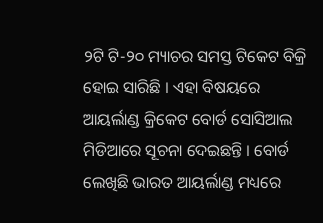୨ଟି ଟି-୨୦ ମ୍ୟାଚର ସମସ୍ତ ଟିକେଟ ବିକ୍ରି ହୋଇ ସାରିଛି । ଏହା ବିଷୟରେ ଆୟର୍ଲାଣ୍ଡ କ୍ରିକେଟ ବୋର୍ଡ ସୋସିଆଲ ମିଡିଆରେ ସୂଚନା ଦେଇଛନ୍ତି । ବୋର୍ଡ ଲେଖିଛି ଭାରତ ଆୟର୍ଲାଣ୍ଡ ମଧ୍ୟରେ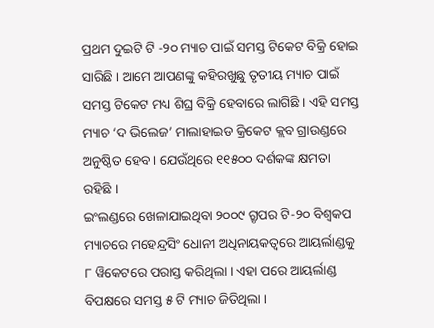ପ୍ରଥମ ଦୁଇଟି ଟି -୨୦ ମ୍ୟାଚ ପାଇଁ ସମସ୍ତ ଟିକେଟ ବିକ୍ରି ହୋଇ ସାରିଛି । ଆମେ ଆପଣଙ୍କୁ କହିରଖୁଛୁ ତୃତୀୟ ମ୍ୟାଚ ପାଇଁ ସମସ୍ତ ଟିକେଟ ମଧ୍ୟ ଶିଘ୍ର ବିକ୍ରି ହେବାରେ ଲାଗିଛି । ଏହି ସମସ୍ତ ମ୍ୟାଚ ‘ଦ ଭିଲେଜ’ ମାଲାହାଇଡ କ୍ରିକେଟ କ୍ଲବ ଗ୍ରାଉଣ୍ଡରେ ଅନୁଷ୍ଠିତ ହେବ । ଯେଉଁଥିରେ ୧୧୫୦୦ ଦର୍ଶକଙ୍କ କ୍ଷମତା ରହିଛି ।
ଇଂଲଣ୍ଡରେ ଖେଳାଯାଇଥିବା ୨୦୦୯ ଗ୍ରୃପର ଟି-୨୦ ବିଶ୍ୱକପ ମ୍ୟାଚରେ ମହେନ୍ଦ୍ରସିଂ ଧୋନୀ ଅଧିନାୟକତ୍ୱରେ ଆୟର୍ଲାଣ୍ଡକୁ ୮ ୱିକେଟରେ ପରାସ୍ତ କରିଥିଲା । ଏହା ପରେ ଆୟର୍ଲାଣ୍ଡ ବିପକ୍ଷରେ ସମସ୍ତ ୫ ଟି ମ୍ୟାଚ ଜିତିଥିଲା ।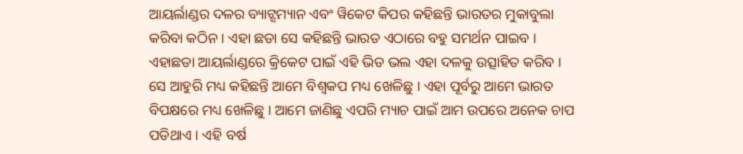ଆୟର୍ଲାଣ୍ଡର ଦଳର ବ୍ୟାଟ୍ସମ୍ୟାନ ଏବଂ ୱିକେଟ କିପର କହିଛନ୍ତି ଭାରତର ମୁକାବୁଲା କରିବା କଠିନ । ଏହା ଛଡା ସେ କହିଛନ୍ତି ଭାରତ ଏଠାରେ ବହୁ ସମର୍ଥନ ପାଇବ । ଏହାଛଡା ଆୟର୍ଲାଣ୍ଡରେ କ୍ରିକେଟ ପାଇଁ ଏହି ଭିଡ ଭଲ ଏହା ଦଳକୁ ଉତ୍ସାହିତ କରିବ ।
ସେ ଆହୁରି ମଧ୍ୟ କହିଛନ୍ତି ଆମେ ବିଶ୍ୱକପ ମଧ୍ୟ ଖେଳିଛୁ । ଏହା ପୂର୍ବରୁ ଆମେ ଭାରତ ବିପକ୍ଷରେ ମଧ୍ୟ ଖେଳିଛୁ । ଆମେ ଜାଣିଛୁ ଏପରି ମ୍ୟାଚ ପାଇଁ ଆମ ଉପରେ ଅନେକ ଚାପ ପଡିଥାଏ । ଏହି ବର୍ଷ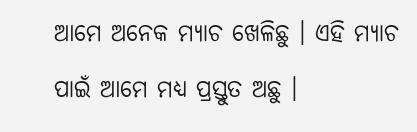ଆମେ ଅନେକ ମ୍ୟାଚ ଖେଳିଛୁ । ଏହି ମ୍ୟାଚ ପାଇଁ ଆମେ ମଧ୍ୟ ପ୍ରସ୍ତୁତ ଅଛୁ ।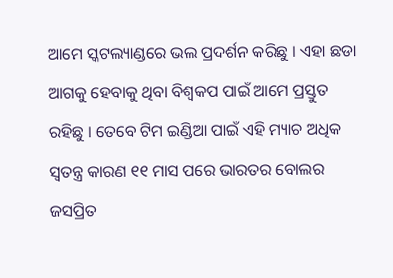ଆମେ ସ୍କଟଲ୍ୟାଣ୍ଡରେ ଭଲ ପ୍ରଦର୍ଶନ କରିଛୁ । ଏହା ଛଡା ଆଗକୁ ହେବାକୁ ଥିବା ବିଶ୍ୱକପ ପାଇଁ ଆମେ ପ୍ରସ୍ତୁତ ରହିଛୁ । ତେବେ ଟିମ ଇଣ୍ଡିଆ ପାଇଁ ଏହି ମ୍ୟାଚ ଅଧିକ ସ୍ୱତନ୍ତ୍ର କାରଣ ୧୧ ମାସ ପରେ ଭାରତର ବୋଲର ଜସପ୍ରିତ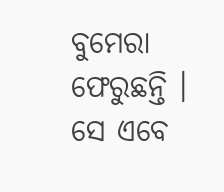ବୁମେରା ଫେରୁଛନ୍ତି । ସେ ଏବେ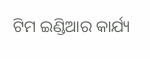ଟିମ ଇଣ୍ଡିଆର କାର୍ଯ୍ୟ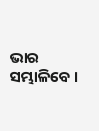ଭାର ସମ୍ଭାଳିବେ ।